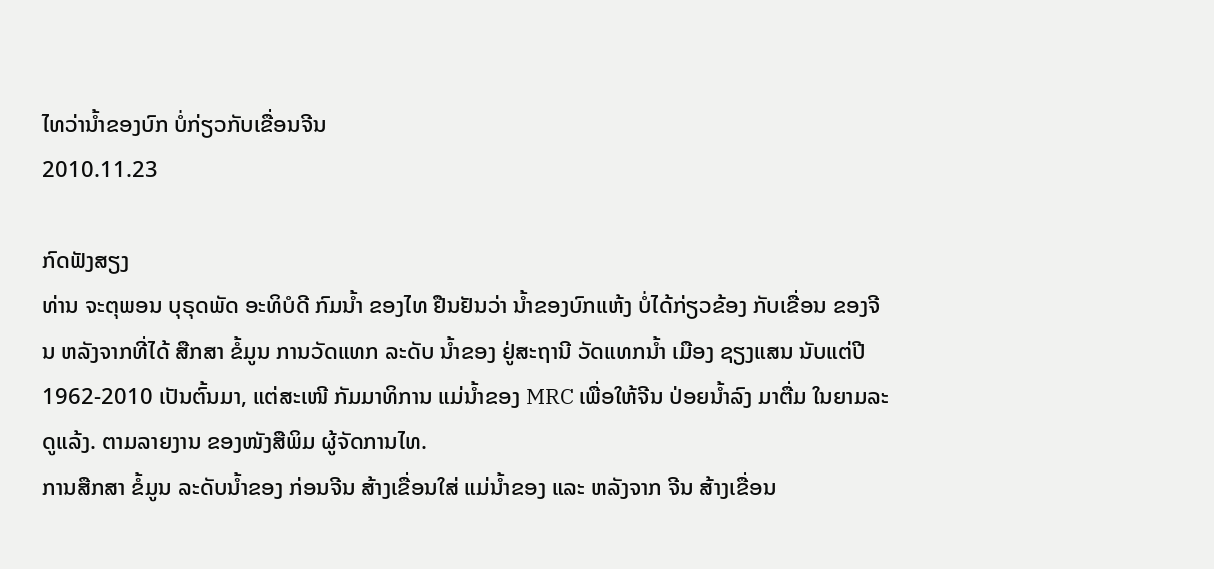ໄທວ່ານໍ້າຂອງບົກ ບໍ່ກ່ຽວກັບເຂື່ອນຈີນ
2010.11.23

ກົດຟັງສຽງ
ທ່ານ ຈະຕຸພອນ ບຸຣຸດພັດ ອະທິບໍດີ ກົມນໍ້າ ຂອງໄທ ຢືນຢັນວ່າ ນໍ້າຂອງບົກແຫ້ງ ບໍ່ໄດ້ກ່ຽວຂ້ອງ ກັບເຂື່ອນ ຂອງຈີນ ຫລັງຈາກທີ່ໄດ້ ສືກສາ ຂໍ້ມູນ ການວັດແທກ ລະດັບ ນໍ້າຂອງ ຢູ່ສະຖານີ ວັດແທກນໍ້າ ເມືອງ ຊຽງແສນ ນັບແຕ່ປີ 1962-2010 ເປັນຕົ້ນມາ, ແຕ່ສະເໜີ ກັມມາທິການ ແມ່ນໍ້າຂອງ MRC ເພື່ອໃຫ້ຈີນ ປ່ອຍນໍ້າລົງ ມາຕື່ມ ໃນຍາມລະດູແລ້ງ. ຕາມລາຍງານ ຂອງໜັງສືພິມ ຜູ້ຈັດການໄທ.
ການສືກສາ ຂໍ້ມູນ ລະດັບນໍ້າຂອງ ກ່ອນຈີນ ສ້າງເຂື່ອນໃສ່ ແມ່ນໍ້າຂອງ ແລະ ຫລັງຈາກ ຈີນ ສ້າງເຂື່ອນ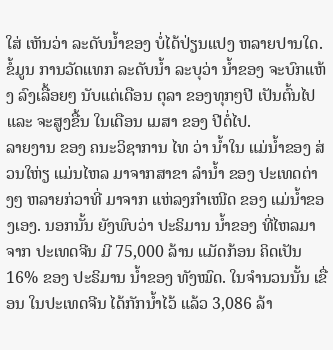ໃສ່ ເຫັນວ່າ ລະດັບນໍ້າຂອງ ບໍ່ໄດ້ປ່ຽນແປງ ຫລາຍປານໃດ. ຂໍ້ມູນ ການວັດແທກ ລະດັບນໍ້າ ລະບຸວ່າ ນໍ້າຂອງ ຈະບົກແຫ້ງ ລົງເລື້ອຍໆ ນັບແຕ່ເດືອນ ຕຸລາ ຂອງທຸກໆປີ ເປັນຕົ້ນໄປ ແລະ ຈະສູງຂື້ນ ໃນເດືອນ ເມສາ ຂອງ ປີຕໍ່ໄປ.
ລາຍງານ ຂອງ ຄນະວິຊາການ ໄທ ວ່າ ນໍ້າໃນ ແມ່ນໍ້າຂອງ ສ່ວນໃຫ່ຽ ແມ່ນໄຫລ ມາຈາກສາຂາ ລໍານໍ້າ ຂອງ ປະເທດຕ່າງໆ ຫລາຍກ່ວາທີ່ ມາຈາກ ແຫ່ລງກໍາເໜີດ ຂອງ ແມ່ນໍ້າຂອງເອງ. ນອກນັ້ນ ຍັງພົບວ່າ ປະຣິມານ ນໍ້າຂອງ ທີ່ໄຫລມາຈາກ ປະເທດຈີນ ມີ 75,000 ລ້ານ ແມັດກ້ອນ ຄິດເປັນ 16% ຂອງ ປະຣິມານ ນໍ້າຂອງ ທັງໝົດ. ໃນຈໍານວນນັ້ນ ເຂື່ອນ ໃນປະເທດຈີນ ໄດ້ກັກນໍ້າໄວ້ ແລ້ວ 3,086 ລ້າ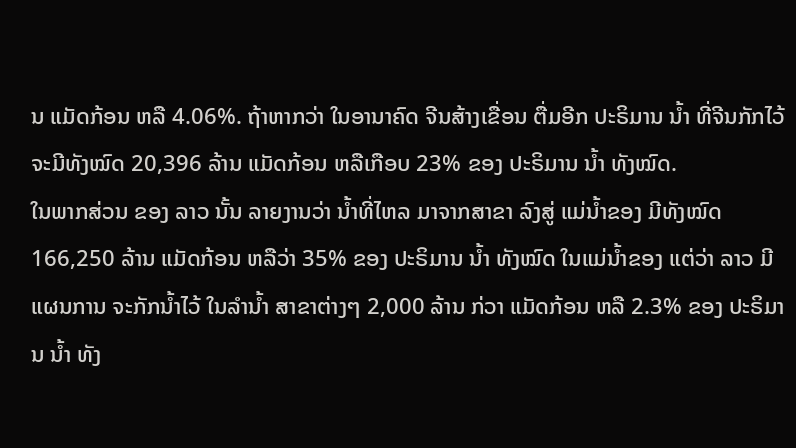ນ ແມັດກ້ອນ ຫລື 4.06%. ຖ້າຫາກວ່າ ໃນອານາຄົດ ຈີນສ້າງເຂື່ອນ ຕື່ມອີກ ປະຣິມານ ນໍ້າ ທີ່ຈີນກັກໄວ້ ຈະມີທັງໝົດ 20,396 ລ້ານ ແມັດກ້ອນ ຫລືເກືອບ 23% ຂອງ ປະຣິມານ ນໍ້າ ທັງໝົດ.
ໃນພາກສ່ວນ ຂອງ ລາວ ນັ້ນ ລາຍງານວ່າ ນໍ້າທີ່ໄຫລ ມາຈາກສາຂາ ລົງສູ່ ແມ່ນໍ້າຂອງ ມີທັງໝົດ 166,250 ລ້ານ ແມັດກ້ອນ ຫລືວ່າ 35% ຂອງ ປະຣິມານ ນໍ້າ ທັງໝົດ ໃນແມ່ນໍ້າຂອງ ແຕ່ວ່າ ລາວ ມີແຜນການ ຈະກັກນໍ້າໄວ້ ໃນລໍານໍ້າ ສາຂາຕ່າງໆ 2,000 ລ້ານ ກ່ວາ ແມັດກ້ອນ ຫລື 2.3% ຂອງ ປະຣິມານ ນໍ້າ ທັງ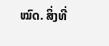ໝົດ. ສິ່ງທີ່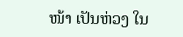ໜ້າ ເປັນຫ່ວງ ໃນ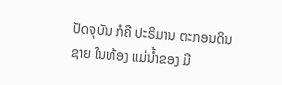ປັດຈຸບັນ ກໍຄື ປະຣິມານ ຕະກອນດິນຊາຍ ໃນທ້ອງ ແມ່ນໍ້າຂອງ ມີ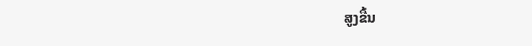ສູງຂື້ນ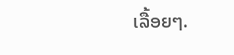ເລື້ອຍໆ.